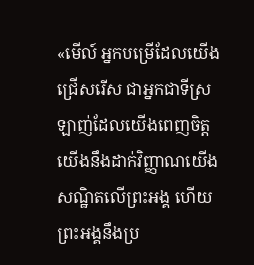«មើល៍ អ្នកបម្រើដែលយើងជ្រើសរើស ជាអ្នកជាទីស្រឡាញ់ដែលយើងពេញចិត្ត យើងនឹងដាក់វិញ្ញាណយើងសណ្ឋិតលើព្រះអង្គ ហើយព្រះអង្គនឹងប្រ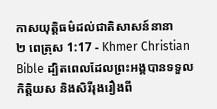កាសយុត្តិធម៌ដល់ជាតិសាសន៍នានា
២ ពេត្រុស 1:17 - Khmer Christian Bible ដ្បិតពេលដែលព្រះអង្គបានទទួលកិត្ដិយស និងសិរីរុងរឿងពី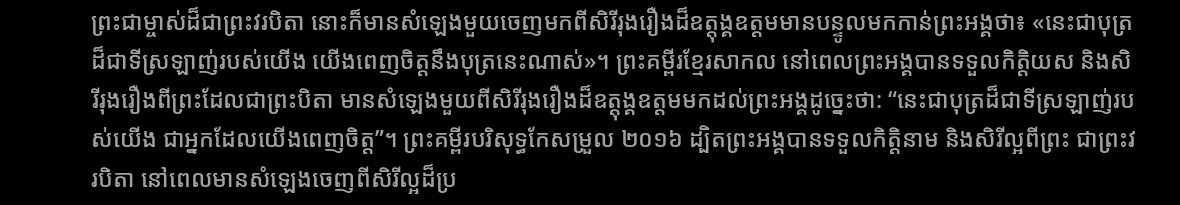ព្រះជាម្ចាស់ដ៏ជាព្រះវរបិតា នោះក៏មានសំឡេងមួយចេញមកពីសិរីរុងរឿងដ៏ឧត្តុង្គឧត្ដមមានបន្ទូលមកកាន់ព្រះអង្គថា៖ «នេះជាបុត្រដ៏ជាទីស្រឡាញ់របស់យើង យើងពេញចិត្ដនឹងបុត្រនេះណាស់»។ ព្រះគម្ពីរខ្មែរសាកល នៅពេលព្រះអង្គបានទទួលកិត្តិយស និងសិរីរុងរឿងពីព្រះដែលជាព្រះបិតា មានសំឡេងមួយពីសិរីរុងរឿងដ៏ឧត្ដុង្គឧត្ដមមកដល់ព្រះអង្គដូច្នេះថា: “នេះជាបុត្រដ៏ជាទីស្រឡាញ់របស់យើង ជាអ្នកដែលយើងពេញចិត្ត”។ ព្រះគម្ពីរបរិសុទ្ធកែសម្រួល ២០១៦ ដ្បិតព្រះអង្គបានទទួលកិត្តិនាម និងសិរីល្អពីព្រះ ជាព្រះវរបិតា នៅពេលមានសំឡេងចេញពីសិរីល្អដ៏ប្រ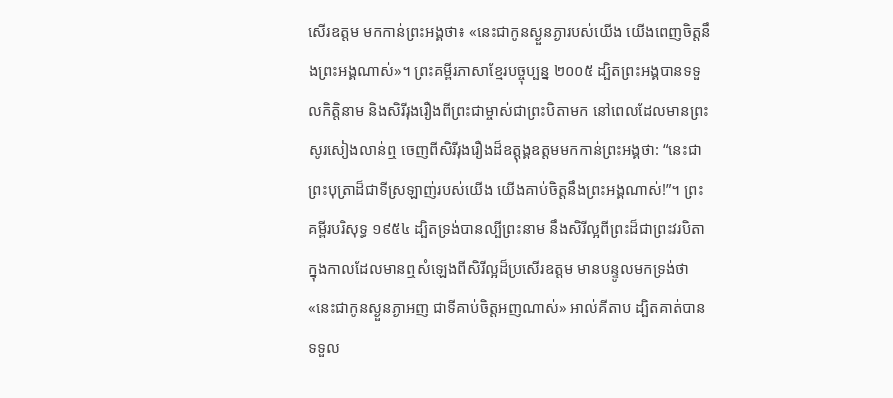សើរឧត្តម មកកាន់ព្រះអង្គថា៖ «នេះជាកូនស្ងួនភ្ងារបស់យើង យើងពេញចិត្តនឹងព្រះអង្គណាស់»។ ព្រះគម្ពីរភាសាខ្មែរបច្ចុប្បន្ន ២០០៥ ដ្បិតព្រះអង្គបានទទួលកិត្តិនាម និងសិរីរុងរឿងពីព្រះជាម្ចាស់ជាព្រះបិតាមក នៅពេលដែលមានព្រះសូរសៀងលាន់ឮ ចេញពីសិរីរុងរឿងដ៏ឧត្តុង្គឧត្ដមមកកាន់ព្រះអង្គថា: “នេះជាព្រះបុត្រាដ៏ជាទីស្រឡាញ់របស់យើង យើងគាប់ចិត្តនឹងព្រះអង្គណាស់!”។ ព្រះគម្ពីរបរិសុទ្ធ ១៩៥៤ ដ្បិតទ្រង់បានល្បីព្រះនាម នឹងសិរីល្អពីព្រះដ៏ជាព្រះវរបិតា ក្នុងកាលដែលមានឮសំឡេងពីសិរីល្អដ៏ប្រសើរឧត្តម មានបន្ទូលមកទ្រង់ថា «នេះជាកូនស្ងួនភ្ងាអញ ជាទីគាប់ចិត្តអញណាស់» អាល់គីតាប ដ្បិតគាត់បានទទួល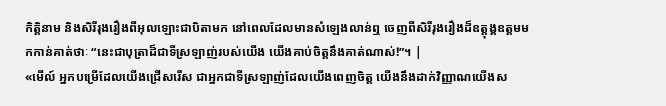កិត្ដិនាម និងសិរីរុងរឿងពីអុលឡោះជាបិតាមក នៅពេលដែលមានសំឡេងលាន់ឮ ចេញពីសិរីរុងរឿងដ៏ឧត្ដុង្គឧត្ដមមកកាន់គាត់ថាៈ “នេះជាបុត្រាដ៏ជាទីស្រឡាញ់របស់យើង យើងគាប់ចិត្ដនឹងគាត់ណាស់!”។ |
«មើល៍ អ្នកបម្រើដែលយើងជ្រើសរើស ជាអ្នកជាទីស្រឡាញ់ដែលយើងពេញចិត្ត យើងនឹងដាក់វិញ្ញាណយើងស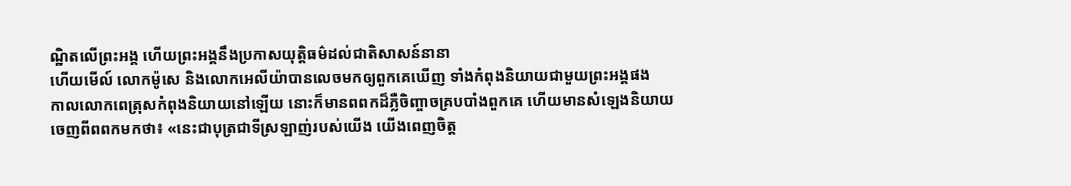ណ្ឋិតលើព្រះអង្គ ហើយព្រះអង្គនឹងប្រកាសយុត្តិធម៌ដល់ជាតិសាសន៍នានា
ហើយមើល៍ លោកម៉ូសេ និងលោកអេលីយ៉ាបានលេចមកឲ្យពួកគេឃើញ ទាំងកំពុងនិយាយជាមួយព្រះអង្គផង
កាលលោកពេត្រុសកំពុងនិយាយនៅឡើយ នោះក៏មានពពកដ៏ភ្លឺចិញ្ចាចគ្របបាំងពួកគេ ហើយមានសំឡេងនិយាយចេញពីពពកមកថា៖ «នេះជាបុត្រជាទីស្រឡាញ់របស់យើង យើងពេញចិត្ត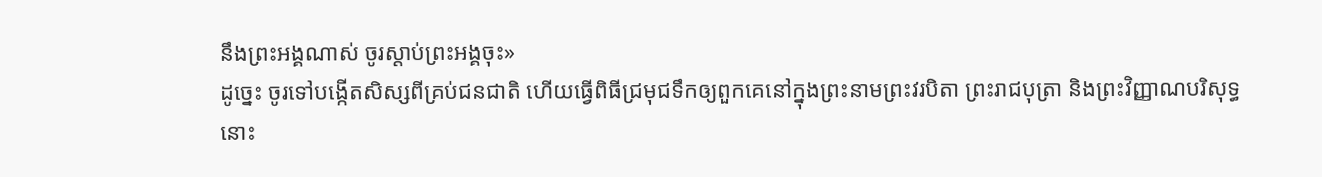នឹងព្រះអង្គណាស់ ចូរស្ដាប់ព្រះអង្គចុះ»
ដូច្នេះ ចូរទៅបង្កើតសិស្សពីគ្រប់ជនជាតិ ហើយធ្វើពិធីជ្រមុជទឹកឲ្យពួកគេនៅក្នុងព្រះនាមព្រះវរបិតា ព្រះរាជបុត្រា និងព្រះវិញ្ញាណបរិសុទ្ធ
នោះ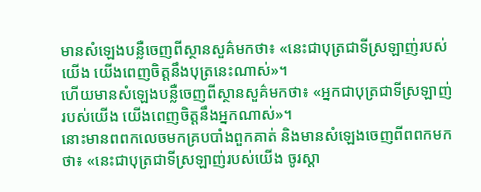មានសំឡេងបន្លឺចេញពីស្ថានសួគ៌មកថា៖ «នេះជាបុត្រជាទីស្រឡាញ់របស់យើង យើងពេញចិត្ដនឹងបុត្រនេះណាស់»។
ហើយមានសំឡេងបន្លឺចេញពីស្ថានសួគ៌មកថា៖ «អ្នកជាបុត្រជាទីស្រឡាញ់របស់យើង យើងពេញចិត្ដនឹងអ្នកណាស់»។
នោះមានពពកលេចមកគ្របបាំងពួកគាត់ និងមានសំឡេងចេញពីពពកមកថា៖ «នេះជាបុត្រជាទីស្រឡាញ់របស់យើង ចូរស្ដា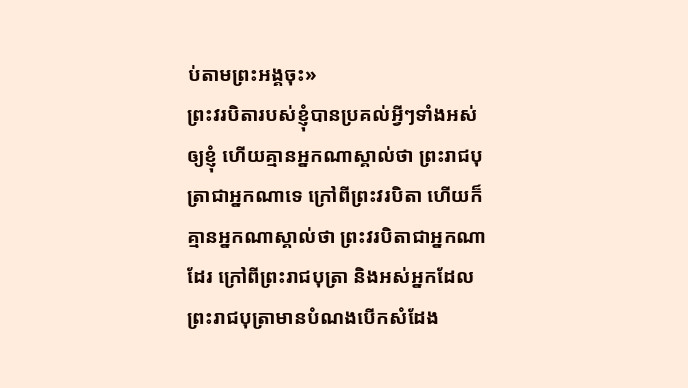ប់តាមព្រះអង្គចុះ»
ព្រះវរបិតារបស់ខ្ញុំបានប្រគល់អ្វីៗទាំងអស់ឲ្យខ្ញុំ ហើយគ្មានអ្នកណាស្គាល់ថា ព្រះរាជបុត្រាជាអ្នកណាទេ ក្រៅពីព្រះវរបិតា ហើយក៏គ្មានអ្នកណាស្គាល់ថា ព្រះវរបិតាជាអ្នកណាដែរ ក្រៅពីព្រះរាជបុត្រា និងអស់អ្នកដែលព្រះរាជបុត្រាមានបំណងបើកសំដែង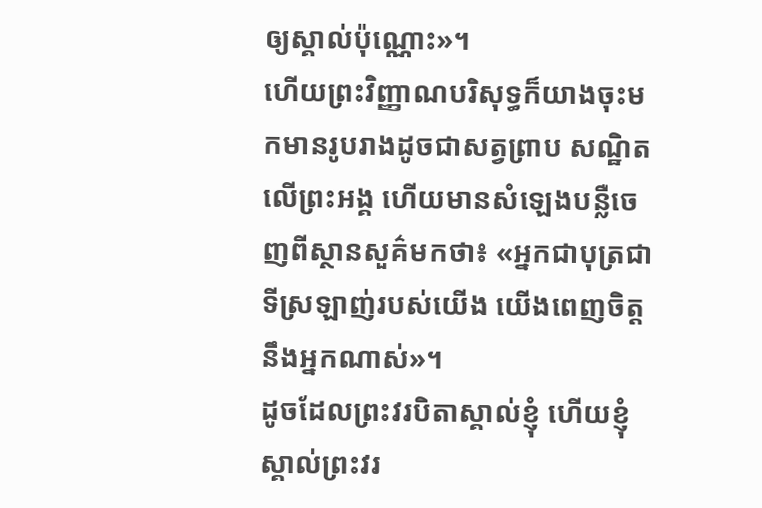ឲ្យស្គាល់ប៉ុណ្ណោះ»។
ហើយព្រះវិញ្ញាណបរិសុទ្ធក៏យាងចុះមកមានរូបរាងដូចជាសត្វព្រាប សណ្ឋិតលើព្រះអង្គ ហើយមានសំឡេងបន្លឺចេញពីស្ថានសួគ៌មកថា៖ «អ្នកជាបុត្រជាទីស្រឡាញ់របស់យើង យើងពេញចិត្ដនឹងអ្នកណាស់»។
ដូចដែលព្រះវរបិតាស្គាល់ខ្ញុំ ហើយខ្ញុំស្គាល់ព្រះវរ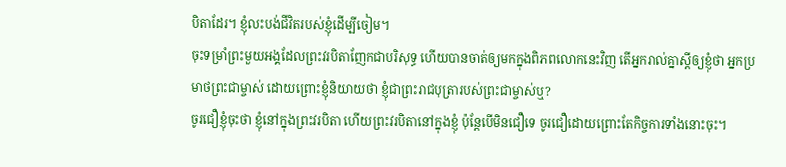បិតាដែរ។ ខ្ញុំលះបង់ជីវិតរបស់ខ្ញុំដើម្បីចៀម។
ចុះទម្រាំព្រះមួយអង្គដែលព្រះវរបិតាញែកជាបរិសុទ្ធ ហើយបានចាត់ឲ្យមកក្នុងពិភពលោកនេះវិញ តើអ្នករាល់គ្នាស្ដីឲ្យខ្ញុំថា អ្នកប្រមាថព្រះជាម្ចាស់ ដោយព្រោះខ្ញុំនិយាយថា ខ្ញុំជាព្រះរាជបុត្រារបស់ព្រះជាម្ចាស់ឬ?
ចូរជឿខ្ញុំចុះថា ខ្ញុំនៅក្នុងព្រះវរបិតា ហើយព្រះវរបិតានៅក្នុងខ្ញុំ ប៉ុន្ដែបើមិនជឿទេ ចូរជឿដោយព្រោះតែកិច្ចការទាំងនោះចុះ។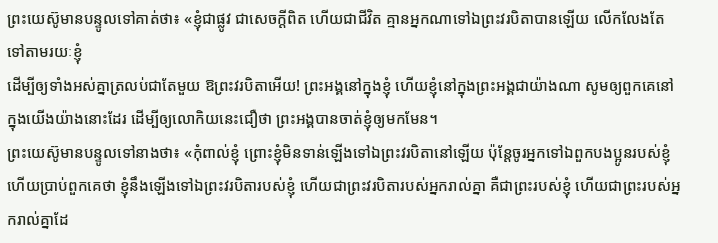ព្រះយេស៊ូមានបន្ទូលទៅគាត់ថា៖ «ខ្ញុំជាផ្លូវ ជាសេចក្ដីពិត ហើយជាជីវិត គ្មានអ្នកណាទៅឯព្រះវរបិតាបានឡើយ លើកលែងតែទៅតាមរយៈខ្ញុំ
ដើម្បីឲ្យទាំងអស់គ្នាត្រលប់ជាតែមួយ ឱព្រះវរបិតាអើយ! ព្រះអង្គនៅក្នុងខ្ញុំ ហើយខ្ញុំនៅក្នុងព្រះអង្គជាយ៉ាងណា សូមឲ្យពួកគេនៅក្នុងយើងយ៉ាងនោះដែរ ដើម្បីឲ្យលោកិយនេះជឿថា ព្រះអង្គបានចាត់ខ្ញុំឲ្យមកមែន។
ព្រះយេស៊ូមានបន្ទូលទៅនាងថា៖ «កុំពាល់ខ្ញុំ ព្រោះខ្ញុំមិនទាន់ឡើងទៅឯព្រះវរបិតានៅឡើយ ប៉ុន្ដែចូរអ្នកទៅឯពួកបងប្អូនរបស់ខ្ញុំ ហើយប្រាប់ពួកគេថា ខ្ញុំនឹងឡើងទៅឯព្រះវរបិតារបស់ខ្ញុំ ហើយជាព្រះវរបិតារបស់អ្នករាល់គ្នា គឺជាព្រះរបស់ខ្ញុំ ហើយជាព្រះរបស់អ្នករាល់គ្នាដែ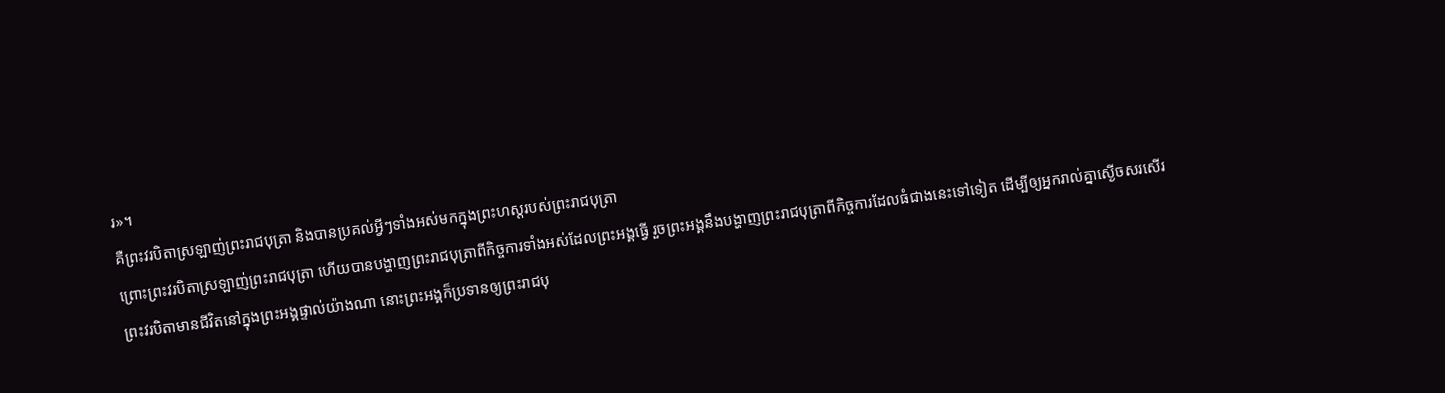រ»។
គឺព្រះវរបិតាស្រឡាញ់ព្រះរាជបុត្រា និងបានប្រគល់អ្វីៗទាំងអស់មកក្នុងព្រះហស្ដរបស់ព្រះរាជបុត្រា
ព្រោះព្រះវរបិតាស្រឡាញ់ព្រះរាជបុត្រា ហើយបានបង្ហាញព្រះរាជបុត្រាពីកិច្ចការទាំងអស់ដែលព្រះអង្គធ្វើ រួចព្រះអង្គនឹងបង្ហាញព្រះរាជបុត្រាពីកិច្ចការដែលធំជាងនេះទៅទៀត ដើម្បីឲ្យអ្នករាល់គ្នាស្ងើចសរសើរ
ព្រះវរបិតាមានជីវិតនៅក្នុងព្រះអង្គផ្ទាល់យ៉ាងណា នោះព្រះអង្គក៏ប្រទានឲ្យព្រះរាជបុ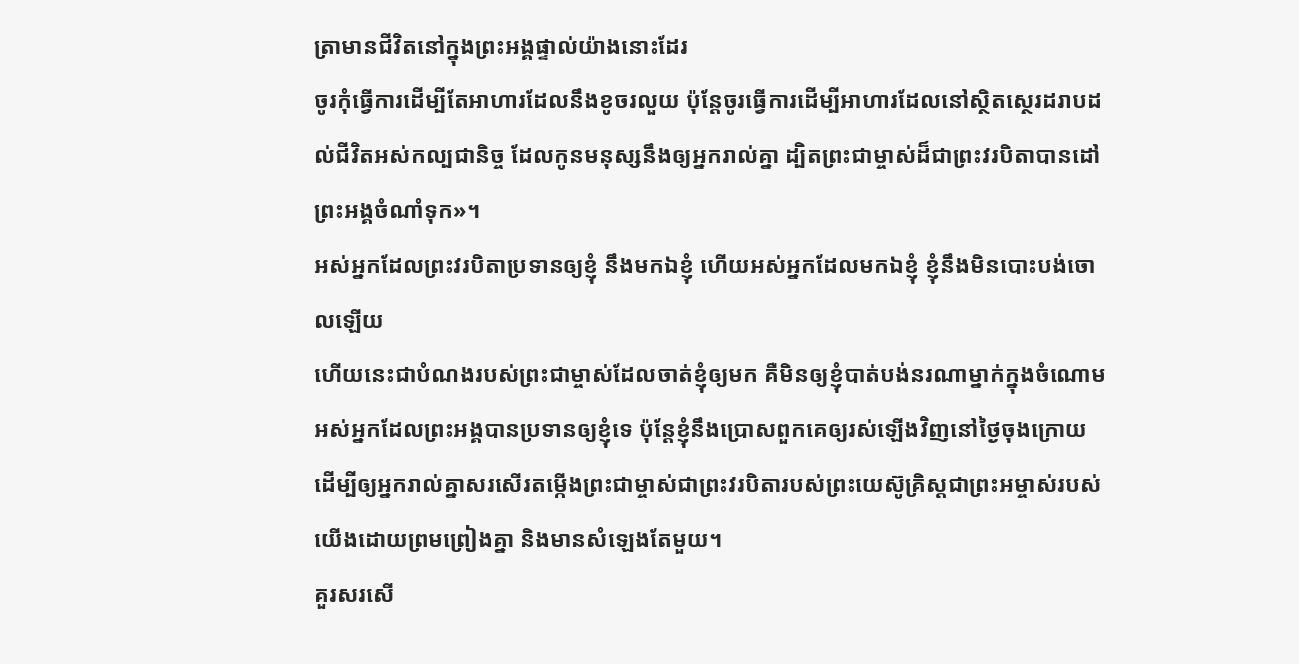ត្រាមានជីវិតនៅក្នុងព្រះអង្គផ្ទាល់យ៉ាងនោះដែរ
ចូរកុំធ្វើការដើម្បីតែអាហារដែលនឹងខូចរលួយ ប៉ុន្ដែចូរធ្វើការដើម្បីអាហារដែលនៅស្ថិតស្ថេរដរាបដល់ជីវិតអស់កល្បជានិច្ច ដែលកូនមនុស្សនឹងឲ្យអ្នករាល់គ្នា ដ្បិតព្រះជាម្ចាស់ដ៏ជាព្រះវរបិតាបានដៅព្រះអង្គចំណាំទុក»។
អស់អ្នកដែលព្រះវរបិតាប្រទានឲ្យខ្ញុំ នឹងមកឯខ្ញុំ ហើយអស់អ្នកដែលមកឯខ្ញុំ ខ្ញុំនឹងមិនបោះបង់ចោលឡើយ
ហើយនេះជាបំណងរបស់ព្រះជាម្ចាស់ដែលចាត់ខ្ញុំឲ្យមក គឺមិនឲ្យខ្ញុំបាត់បង់នរណាម្នាក់ក្នុងចំណោមអស់អ្នកដែលព្រះអង្គបានប្រទានឲ្យខ្ញុំទេ ប៉ុន្ដែខ្ញុំនឹងប្រោសពួកគេឲ្យរស់ឡើងវិញនៅថ្ងៃចុងក្រោយ
ដើម្បីឲ្យអ្នករាល់គ្នាសរសើរតម្កើងព្រះជាម្ចាស់ជាព្រះវរបិតារបស់ព្រះយេស៊ូគ្រិស្ដជាព្រះអម្ចាស់របស់យើងដោយព្រមព្រៀងគ្នា និងមានសំឡេងតែមួយ។
គួរសរសើ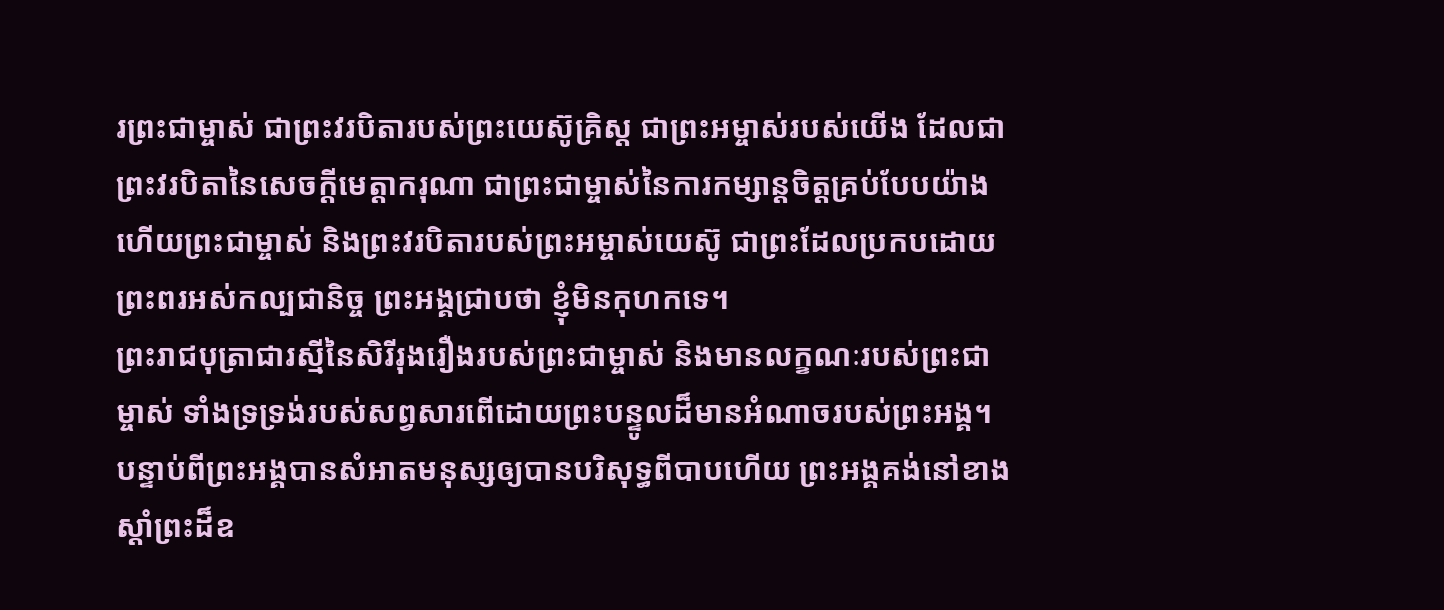រព្រះជាម្ចាស់ ជាព្រះវរបិតារបស់ព្រះយេស៊ូគ្រិស្ដ ជាព្រះអម្ចាស់របស់យើង ដែលជាព្រះវរបិតានៃសេចក្ដីមេត្តាករុណា ជាព្រះជាម្ចាស់នៃការកម្សាន្ដចិត្ដគ្រប់បែបយ៉ាង
ហើយព្រះជាម្ចាស់ និងព្រះវរបិតារបស់ព្រះអម្ចាស់យេស៊ូ ជាព្រះដែលប្រកបដោយព្រះពរអស់កល្បជានិច្ច ព្រះអង្គជ្រាបថា ខ្ញុំមិនកុហកទេ។
ព្រះរាជបុត្រាជារស្មីនៃសិរីរុងរឿងរបស់ព្រះជាម្ចាស់ និងមានលក្ខណៈរបស់ព្រះជាម្ចាស់ ទាំងទ្រទ្រង់របស់សព្វសារពើដោយព្រះបន្ទូលដ៏មានអំណាចរបស់ព្រះអង្គ។ បន្ទាប់ពីព្រះអង្គបានសំអាតមនុស្សឲ្យបានបរិសុទ្ធពីបាបហើយ ព្រះអង្គគង់នៅខាងស្តាំព្រះដ៏ឧ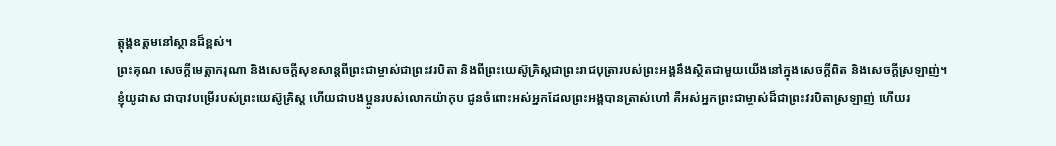ត្ដុង្គឧត្ដមនៅស្ថានដ៏ខ្ពស់។
ព្រះគុណ សេចក្ដីមេត្ដាករុណា និងសេចក្ដីសុខសាន្ដពីព្រះជាម្ចាស់ជាព្រះវរបិតា និងពីព្រះយេស៊ូគ្រិស្ដជាព្រះរាជបុត្រារបស់ព្រះអង្គនឹងស្ថិតជាមួយយើងនៅក្នុងសេចក្ដីពិត និងសេចក្ដីស្រឡាញ់។
ខ្ញុំយូដាស ជាបាវបម្រើរបស់ព្រះយេស៊ូគ្រិស្ដ ហើយជាបងប្អូនរបស់លោកយ៉ាកុប ជូនចំពោះអស់អ្នកដែលព្រះអង្គបានត្រាស់ហៅ គឺអស់អ្នកព្រះជាម្ចាស់ដ៏ជាព្រះវរបិតាស្រឡាញ់ ហើយរ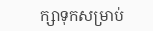ក្សាទុកសម្រាប់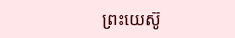ព្រះយេស៊ូ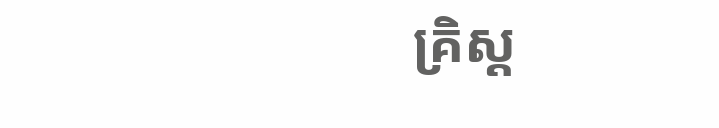គ្រិស្ដ